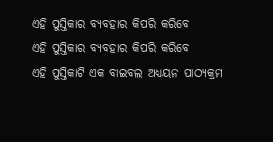ଏହି ପୁସ୍ତିକାର ବ୍ୟବହାର କିପରି କରିବେ
ଏହି ପୁସ୍ତିକାର ବ୍ୟବହାର କିପରି କରିବେ
ଏହି ପୁସ୍ତିକାଟି ଏକ ବାଇବଲ ଅଧ୍ୟୟନ ପାଠ୍ୟକ୍ରମ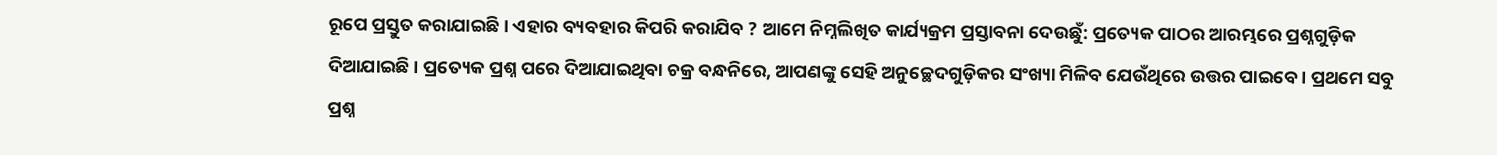ରୂପେ ପ୍ରସ୍ତୁତ କରାଯାଇଛି । ଏହାର ବ୍ୟବହାର କିପରି କରାଯିବ ? ଆମେ ନିମ୍ନଲିଖିତ କାର୍ଯ୍ୟକ୍ରମ ପ୍ରସ୍ତାବନା ଦେଉଛୁଁ: ପ୍ରତ୍ୟେକ ପାଠର ଆରମ୍ଭରେ ପ୍ରଶ୍ନଗୁଡ଼ିକ ଦିଆଯାଇଛି । ପ୍ରତ୍ୟେକ ପ୍ରଶ୍ନ ପରେ ଦିଆଯାଇଥିବା ଚକ୍ର ବନ୍ଧନିରେ, ଆପଣଙ୍କୁ ସେହି ଅନୁଚ୍ଛେଦଗୁଡ଼ିକର ସଂଖ୍ୟା ମିଳିବ ଯେଉଁଥିରେ ଉତ୍ତର ପାଇବେ । ପ୍ରଥମେ ସବୁ ପ୍ରଶ୍ନ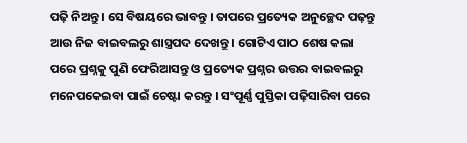ପଢ଼ି ନିଅନ୍ତୁ । ସେ ବିଷୟରେ ଭାବନ୍ତୁ । ତାପରେ ପ୍ରତ୍ୟେକ ଅନୁଚ୍ଛେଦ ପଢ଼ନ୍ତୁ ଆଉ ନିଜ ବାଇବଲରୁ ଶାସ୍ତ୍ରପଦ ଦେଖନ୍ତୁ । ଗୋଟିଏ ପାଠ ଶେଷ କଲା ପରେ ପ୍ରଶ୍ନକୁ ପୁଣି ଫେରିଆସନ୍ତୁ ଓ ପ୍ରତ୍ୟେକ ପ୍ରଶ୍ନର ଉତ୍ତର ବାଇବଲରୁ ମନେପକେଇବା ପାଇଁ ଚେଷ୍ଟା କରନ୍ତୁ । ସଂପୂର୍ଣ୍ଣ ପୁସ୍ତିକା ପଢ଼ିସାରିବା ପରେ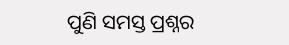ପୁଣି ସମସ୍ତ ପ୍ରଶ୍ନର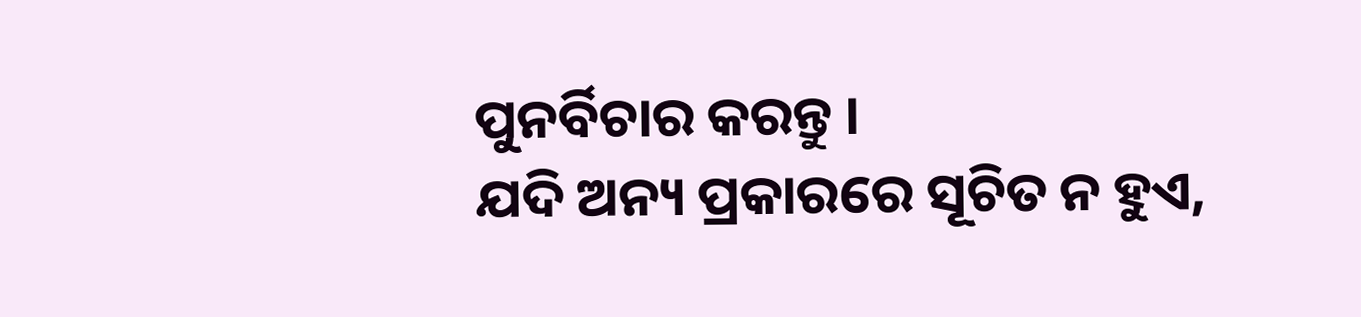ପୁନର୍ବିଚାର କରନ୍ତୁ ।
ଯଦି ଅନ୍ୟ ପ୍ରକାରରେ ସୂଚିତ ନ ହୁଏ,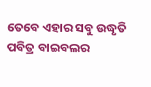ତେବେ ଏହାର ସବୁ ଉଦ୍ଧୃତି ପବିତ୍ର ବାଇବଲର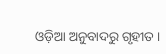ଓଡ଼ିଆ ଅନୁବାଦରୁ ଗୃହୀତ ।